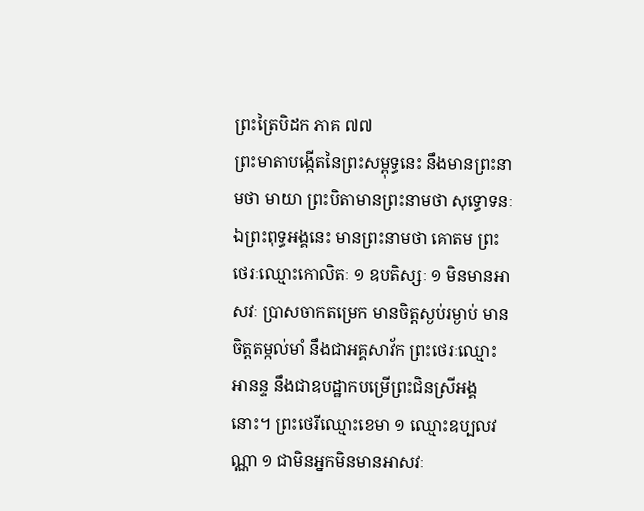ព្រះត្រៃបិដក ភាគ ៧៧
ព្រះមាតាបង្កើតនៃព្រះសម្ពុទ្ធនេះ នឹងមានព្រះនាមថា មាយា ព្រះបិតាមានព្រះនាមថា សុទ្ធោទនៈ ឯព្រះពុទ្ធអង្គនេះ មានព្រះនាមថា គោតម ព្រះថេរៈឈ្មោះកោលិតៈ ១ ឧបតិស្សៈ ១ មិនមានអាសវៈ ប្រាសចាកតម្រេក មានចិត្តស្ងប់រម្ងាប់ មានចិត្តតម្កល់មាំ នឹងជាអគ្គសាវ័ក ព្រះថេរៈឈ្មោះអានន្ទ នឹងជាឧបដ្ឋាកបម្រើព្រះជិនស្រីអង្គនោះ។ ព្រះថេរីឈ្មោះខេមា ១ ឈ្មោះឧប្បលវណ្ណា ១ ជាមិនអ្នកមិនមានអាសវៈ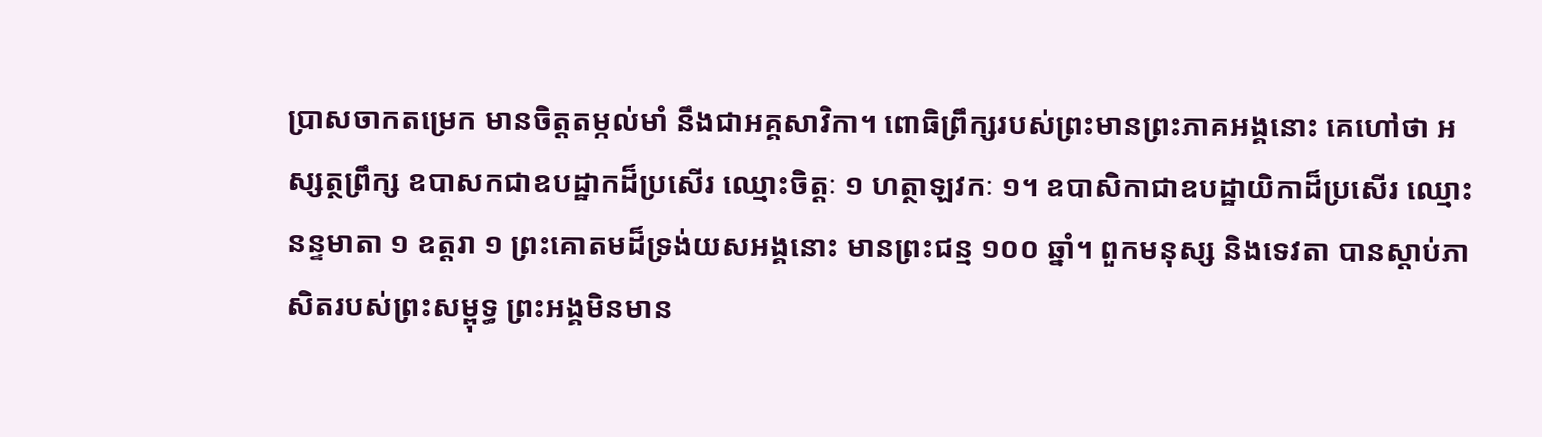ប្រាសចាកតម្រេក មានចិត្តតម្កល់មាំ នឹងជាអគ្គសាវិកា។ ពោធិព្រឹក្សរបស់ព្រះមានព្រះភាគអង្គនោះ គេហៅថា អស្សត្ថព្រឹក្ស ឧបាសកជាឧបដ្ឋាកដ៏ប្រសើរ ឈ្មោះចិត្តៈ ១ ហត្ថាឡវកៈ ១។ ឧបាសិកាជាឧបដ្ឋាយិកាដ៏ប្រសើរ ឈ្មោះនន្ទមាតា ១ ឧត្តរា ១ ព្រះគោតមដ៏ទ្រង់យសអង្គនោះ មានព្រះជន្ម ១០០ ឆ្នាំ។ ពួកមនុស្ស និងទេវតា បានស្តាប់ភាសិតរបស់ព្រះសម្ពុទ្ធ ព្រះអង្គមិនមាន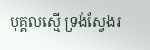បុគ្គលស្មើ ទ្រង់ស្វែងរ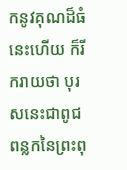កនូវគុណដ៏ធំនេះហើយ ក៏រីករាយថា បុរសនេះជាពូជពន្លកនៃព្រះពុ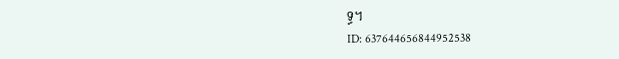ទ្ធ។
ID: 637644656844952538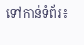ទៅកាន់ទំព័រ៖